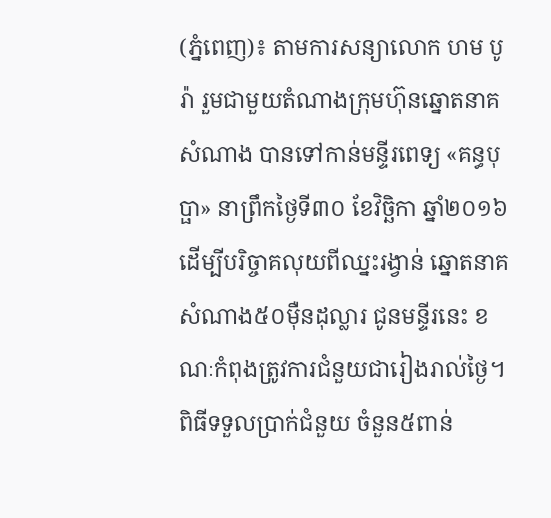(ភ្នំពេញ)៖ តាមការសន្យាលោក ហម បូរ៉ា រួមជាមួយតំណាងក្រុមហ៊ុនឆ្នោតនាគសំណាង បានទៅកាន់មន្ទីរពេទ្យ «គន្ធបុប្ផា» នាព្រឹកថ្ងៃទី៣០ ខែវិច្ឆិកា ឆ្នាំ២០១៦ ដើម្បីបរិច្ចាគលុយពីឈ្នះរង្វាន់ ឆ្នោតនាគសំណាង៥០ម៉ឺនដុល្លារ ជូនមន្ទីរនេះ ខណៈកំពុងត្រូវការជំនួយជារៀងរាល់ថ្ងៃ។ ពិធីទទួលប្រាក់ជំនួយ ចំនួន៥ពាន់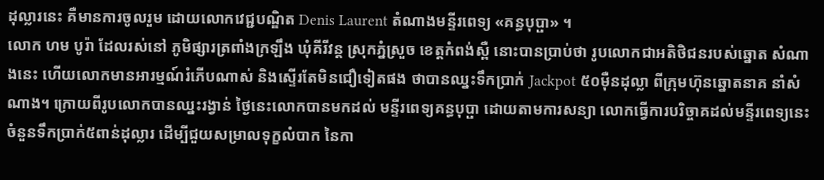ដុល្លារនេះ គឺមានការចូលរួម ដោយលោកវេជ្ជបណ្ឌិត Denis Laurent តំណាងមន្ទីរពេទ្យ «គន្ធបុប្ផា» ។
លោក ហម បូរ៉ា ដែលរស់នៅ ភូមិផ្សារត្រពាំងក្រឡឹង ឃុំគីរីវន្ត ស្រុកភ្នំស្រួច ខេត្តកំពង់ស្ពឺ នោះបានប្រាប់ថា រូបលោកជាអតិថិជនរបស់ឆ្នោត សំណាងនេះ ហើយលោកមានអារម្មណ៍រំភើបណាស់ និងស្ទើរតែមិនជឿទៀតផង ថាបានឈ្នះទឹកប្រាក់ Jackpot ៥០ម៉ឺនដុល្លា ពីក្រុមហ៊ុនឆ្នោតនាគ នាំសំណាង។ ក្រោយពីរូបលោកបានឈ្នះរង្វាន់ ថ្ងៃនេះលោកបានមកដល់ មន្ទីរពេទ្យគន្ធបុប្ផា ដោយតាមការសន្យា លោកធ្វើការបរិច្ចាគដល់មន្ទីរពេទ្យនេះ ចំនួនទឹកប្រាក់៥ពាន់ដុល្លារ ដើម្បីជួយសម្រាលទុក្ខលំបាក នៃកា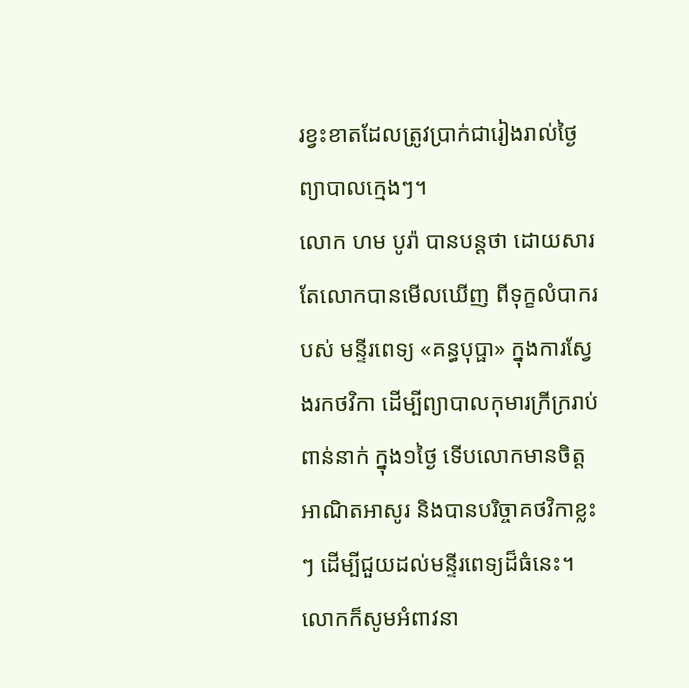រខ្វះខាតដែលត្រូវប្រាក់ជារៀងរាល់ថ្ងៃ ព្យាបាលក្មេងៗ។
លោក ហម បូរ៉ា បានបន្តថា ដោយសារតែលោកបានមើលឃើញ ពីទុក្ខលំបាករបស់ មន្ទីរពេទ្យ «គន្ធបុប្ផា» ក្នុងការស្វែងរកថវិកា ដើម្បីព្យាបាលកុមារក្រីក្ររាប់ពាន់នាក់ ក្នុង១ថ្ងៃ ទើបលោកមានចិត្តអាណិតអាសូរ និងបានបរិច្ចាគថវិកាខ្លះៗ ដើម្បីជួយដល់មន្ទីរពេទ្យដ៏ធំនេះ។ លោកក៏សូមអំពាវនា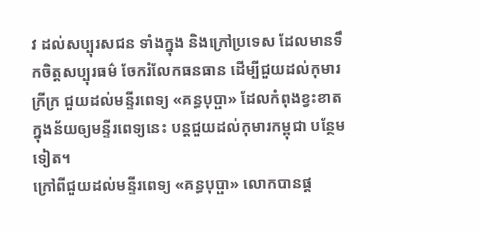វ ដល់សប្បុរសជន ទាំងក្នុង និងក្រៅប្រទេស ដែលមានទឹកចិត្តសប្បុរធម៌ ចែករំលែកធនធាន ដើម្បីជួយដល់កុមារក្រីក្រ ជួយដល់មន្ទីរពេទ្យ «គន្ធបុប្ផា» ដែលកំពុងខ្វះខាត ក្នុងន័យឲ្យមន្ទីរពេទ្យនេះ បន្តជួយដល់កុមារកម្ពុជា បន្ថែមទៀត។
ក្រៅពីជួយដល់មន្ទីរពេទ្យ «គន្ធបុប្ផា» លោកបានផ្ដ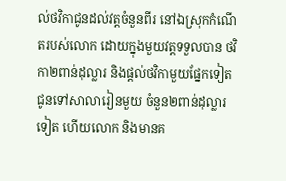ល់ថវិកាជូនដល់វត្តចំនួនពីរ នៅឯស្រុកកំណើតរបស់លោក ដោយក្នុងមួយវត្តទទួលបាន ថវិកា២ពាន់ដុល្លារ និងផ្ដល់ថវិកាមួយផ្នែកទៀត ជូនទៅសាលារៀនមួយ ចំនួន២ពាន់ដុល្លារ ទៀត ហើយលោក និងមានគ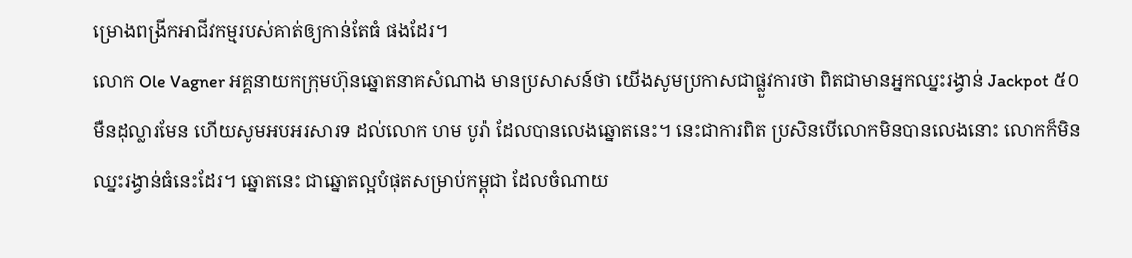ម្រោងពង្រីកអាជីវកម្មរបស់គាត់ឲ្យកាន់តែធំ ផងដែរ។
លោក Ole Vagner អគ្គនាយកក្រុមហ៊ុនឆ្នោតនាគសំណាង មានប្រសាសន៍ថា យើងសូមប្រកាសជាផ្លួវការថា ពិតជាមានអ្នកឈ្នះរង្វាន់ Jackpot ៥០មឺនដុល្លារមែន ហើយសូមអបអរសារទ ដល់លោក ហម បូរ៉ា ដែលបានលេងឆ្នោតនេះ។ នេះជាការពិត ប្រសិនបើលោកមិនបានលេងនោះ លោកក៏មិនឈ្នះរង្វាន់ធំនេះដែរ។ ឆ្នោតនេះ ជាឆ្នោតល្អបំផុតសម្រាប់កម្ពុជា ដែលចំណាយ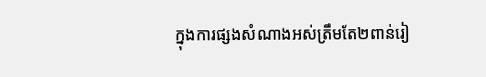ក្នុងការផ្សងសំណាងអស់ត្រឹមតែ២ពាន់រៀ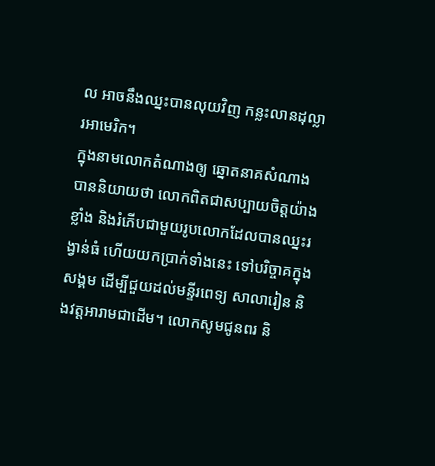ល អាចនឹងឈ្នះបានលុយវិញ កន្លះលានដុល្លារអាមេរិក។
ក្នុងនាមលោកតំណាងឲ្យ ឆ្នោតនាគសំណាង បាននិយាយថា លោកពិតជាសប្បាយចិត្តយ៉ាងខ្លាំង និងរំភើបជាមួយរូបលោកដែលបានឈ្នះរង្វាន់ធំ ហើយយកប្រាក់ទាំងនេះ ទៅបរិច្ចាគក្នុងសង្គម ដើម្បីជួយដល់មន្ទីរពេទ្យ សាលារៀន និងវត្តអារាមជាដើម។ លោកសូមជូនពរ និ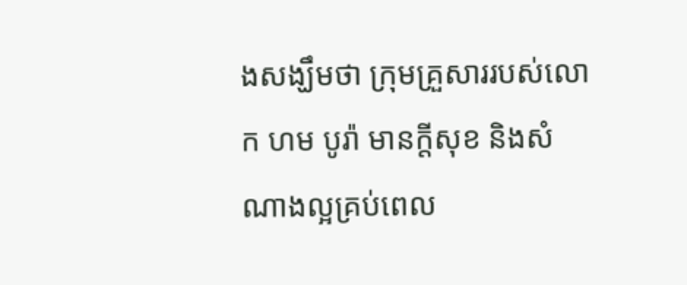ងសង្ឃឹមថា ក្រុមគ្រួសាររបស់លោក ហម បូរ៉ា មានក្តីសុខ និងសំណាងល្អគ្រប់ពេល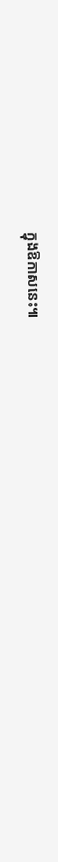ក្នុងឱកាសនេះ៕